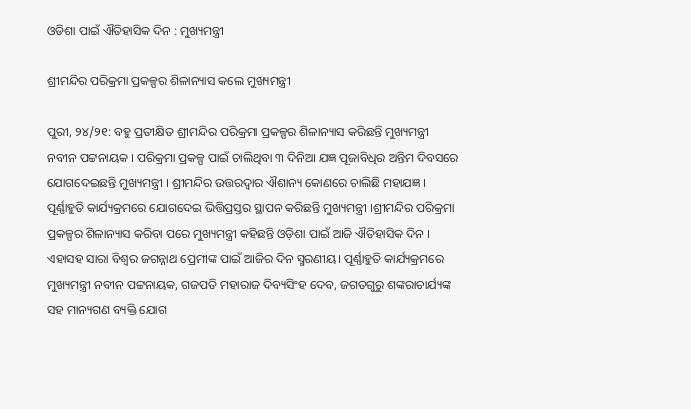ଓଡିଶା ପାଇଁ ଐତିହାସିକ ଦିନ : ମୁଖ୍ୟମନ୍ତ୍ରୀ

ଶ୍ରୀମନ୍ଦିର ପରିକ୍ରମା ପ୍ରକଳ୍ପର ଶିଳାନ୍ୟାସ କଲେ ମୁଖ୍ୟମନ୍ତ୍ରୀ

ପୁରୀ, ୨୪/୨୧: ବହୁ ପ୍ରତୀକ୍ଷିତ ଶ୍ରୀମନ୍ଦିର ପରିକ୍ରମା ପ୍ରକଳ୍ପର ଶିଳାନ୍ୟାସ କରିଛନ୍ତି ମୁଖ୍ୟମନ୍ତ୍ରୀ ନବୀନ ପଟ୍ଟନାୟକ । ପରିକ୍ରମା ପ୍ରକଳ୍ପ ପାଇଁ ଚାଲିଥିବା ୩ ଦିନିଆ ଯଜ୍ଞ ପୂଜାବିଧିର ଅନ୍ତିମ ଦିବସରେ ଯୋଗଦେଇଛନ୍ତି ମୁଖ୍ୟମନ୍ତ୍ରୀ । ଶ୍ରୀମନ୍ଦିର ଉତ୍ତରଦ୍ବାର ଐଶାନ୍ୟ କୋଣରେ ଚାଲିଛି ମହାଯଜ୍ଞ । ପୂର୍ଣ୍ଣାହୁତି କାର୍ଯ୍ୟକ୍ରମରେ ଯୋଗଦେଇ ଭିତ୍ତିପ୍ରସ୍ତର ସ୍ଥାପନ କରିଛନ୍ତି ମୁଖ୍ୟମନ୍ତ୍ରୀ ।ଶ୍ରୀମନ୍ଦିର ପରିକ୍ରମା ପ୍ରକଳ୍ପର ଶିଳାନ୍ୟାସ କରିବା ପରେ ମୁଖ୍ୟମନ୍ତ୍ରୀ କହିଛନ୍ତି ଓଡ଼ିଶା ପାଇଁ ଆଜି ଐତିହାସିକ ଦିନ । ଏହାସହ ସାରା ବିଶ୍ବର ଜଗନ୍ନାଥ ପ୍ରେମୀଙ୍କ ପାଇଁ ଆଜିର ଦିନ ସ୍ମରଣୀୟ। ପୂର୍ଣ୍ଣାହୁତି କାର୍ଯ୍ୟକ୍ରମରେ ମୁଖ୍ୟମନ୍ତ୍ରୀ ନବୀନ ପଟ୍ଟନାୟକ, ଗଜପତି ମହାରାଜ ଦିବ୍ୟସିଂହ ଦେବ, ଜଗତଗୁରୁ ଶଙ୍କରାଚାର୍ଯ୍ୟଙ୍କ ସହ ମାନ୍ୟଗଣ ବ୍ୟକ୍ତି ଯୋଗ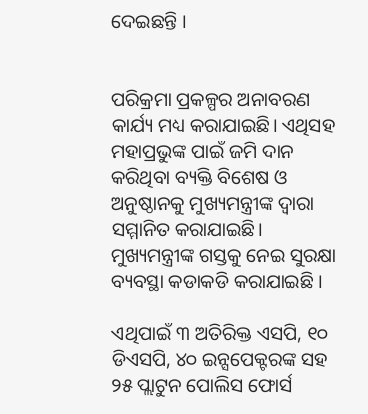ଦେଇଛନ୍ତି ।


ପରିକ୍ରମା ପ୍ରକଳ୍ପର ଅନାବରଣ କାର୍ଯ୍ୟ ମଧ୍ୟ କରାଯାଇଛି। ଏଥିସହ ମହାପ୍ରଭୁଙ୍କ ପାଇଁ ଜମି ଦାନ କରିଥିବା ବ୍ୟକ୍ତି ବିଶେଷ ଓ ଅନୁଷ୍ଠାନକୁ ମୁଖ୍ୟମନ୍ତ୍ରୀଙ୍କ ଦ୍ଵାରା ସମ୍ମାନିତ କରାଯାଇଛି। ମୁଖ୍ୟମନ୍ତ୍ରୀଙ୍କ ଗସ୍ତକୁ ନେଇ ସୁରକ୍ଷା ବ୍ୟବସ୍ଥା କଡାକଡି କରାଯାଇଛି ।

ଏଥିପାଇଁ ୩ ଅତିରିକ୍ତ ଏସପି, ୧୦ ଡିଏସପି, ୪୦ ଇନ୍ସପେକ୍ଟରଙ୍କ ସହ ୨୫ ପ୍ଲାଟୁନ ପୋଲିସ ଫୋର୍ସ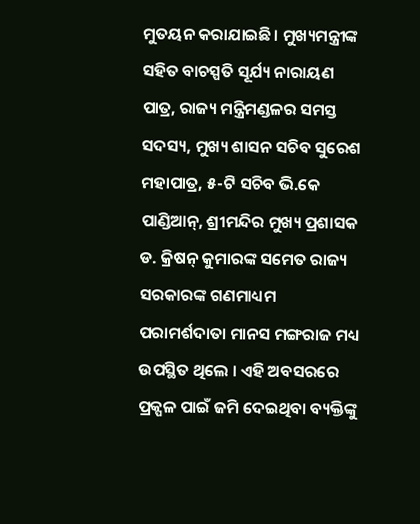ମୁତୟନ କରାଯାଇଛି। ମୁଖ୍ୟମନ୍ତ୍ରୀଙ୍କ ସହିତ ବାଚସ୍ପତି ସୂର୍ଯ୍ୟ ନାରାୟଣ ପାତ୍ର, ରାଜ୍ୟ ମନ୍ତ୍ରିମଣ୍ଡଳର ସମସ୍ତ ସଦସ୍ୟ, ମୁଖ୍ୟ ଶାସନ ସଚିବ ସୁରେଶ ମହାପାତ୍ର, ୫-ଟି ସଚିବ ଭି.କେ ପାଣ୍ଡିଆନ୍, ଶ୍ରୀମନ୍ଦିର ମୁଖ୍ୟ ପ୍ରଶାସକ ଡ. କ୍ରିଷନ୍ କୁମାରଙ୍କ ସମେତ ରାଜ୍ୟ ସରକାରଙ୍କ ଗଣମାଧ୍ୟମ ପରାମର୍ଶଦାତା ମାନସ ମଙ୍ଗରାଜ ମଧ୍ୟ ଉପସ୍ଥିତ ଥିଲେ । ଏହି ଅବସରରେ ପ୍ରକ୍ପଳ ପାଇଁ ଜମି ଦେଇଥିବା ବ୍ୟକ୍ତିଙ୍କୁ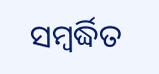ସମ୍ୱର୍ଦ୍ଧିତ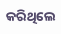କରିଥିଲେ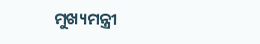ମୁଖ୍ୟମନ୍ତ୍ରୀ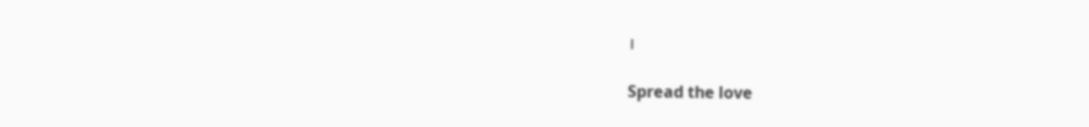।

Spread the love